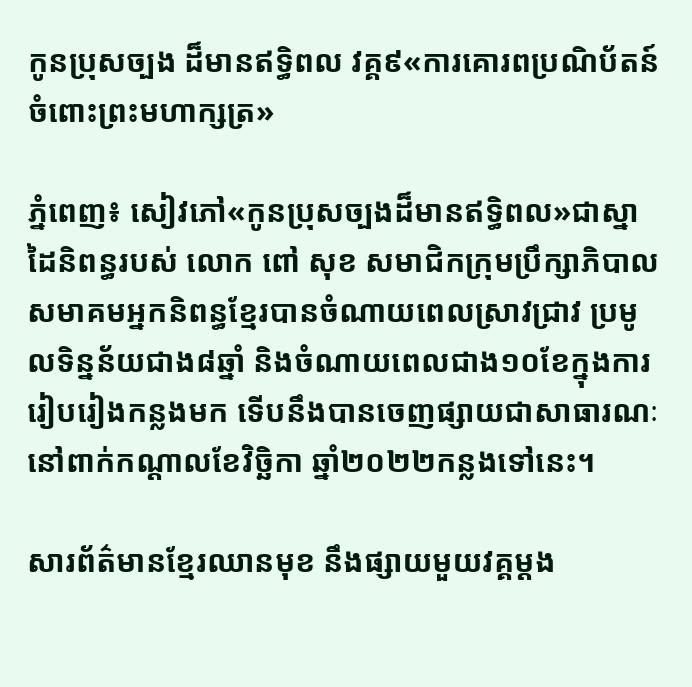កូនប្រុសច្បង ដ៏មានឥទ្ធិពល វគ្គ៩«ការគោរពប្រណិប័តន៍ចំពោះព្រះមហាក្សត្រ»

ភ្នំពេញ៖ សៀវភៅ«កូនប្រុសច្បងដ៏មានឥទ្ធិពល»ជាស្នាដៃនិពន្ធរបស់ លោក ពៅ សុខ សមាជិកក្រុមប្រឹក្សាភិបាលសមាគមអ្នកនិពន្ធខ្មែរបានចំណាយពេលស្រាវជ្រាវ ប្រមូលទិន្នន័យជាង៨ឆ្នាំ និងចំណាយពេលជាង១០ខែក្នុងការរៀបរៀងកន្លងមក ទើបនឹងបានចេញផ្សាយជាសាធារណៈនៅពាក់កណ្តាលខែវិច្ឆិកា ឆ្នាំ២០២២កន្លងទៅនេះ។

សារព័ត៌មានខ្មែរឈានមុខ នឹងផ្សាយមួយវគ្គម្ដង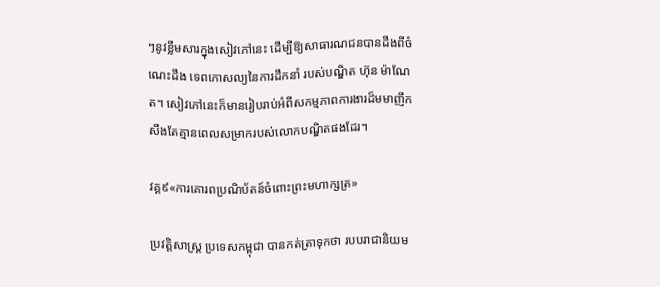ៗនូវខ្លឹមសារក្នុងសៀវភៅនេះ ដើម្បីឱ្យសាធារណជនបានដឹងពីចំណេះដឹង ទេពកោសល្យនៃការដឹកនាំ របស់បណ្ឌិត ហ៊ុន ម៉ាណែត។ សៀវភៅនេះក៏មានរៀបរាប់អំពីសកម្មភាពការងារដ៏មមាញឹក សឹងតែគ្មានពេលសម្រាករបស់លោកបណ្ឌិតផងដែរ។

វគ្គ៩«ការគោរពប្រណិប័តន៍ចំពោះព្រះមហាក្សត្រ»

ប្រវត្តិសាស្រ្ត ប្រទេសកម្ពុជា បានកត់ត្រាទុកថា របបរាជានិយម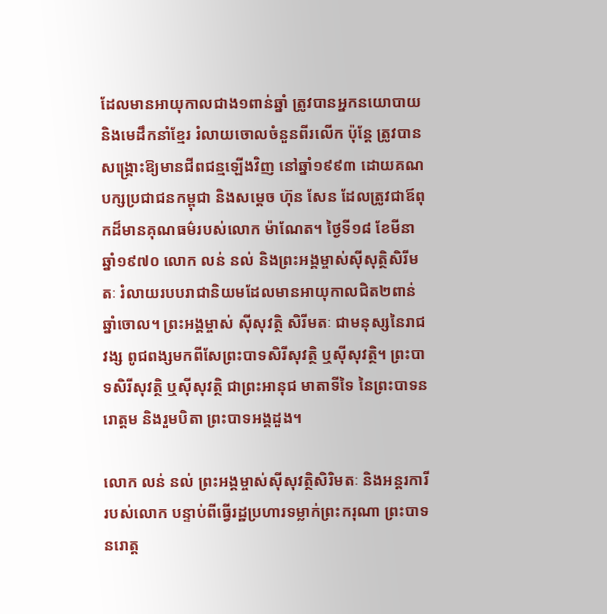ដែលមានអាយុកាលជាង១ពាន់ឆ្នាំ ត្រូវបានអ្នកនយោបាយ និងមេដឹកនាំខ្មែរ រំលាយចោលចំនួនពីរលើក ប៉ុន្តែ ត្រូវបានសង្រ្គោះឱ្យមានជីពជន្មឡើងវិញ នៅឆ្នាំ១៩៩៣ ដោយគណបក្សប្រជាជនកម្ពុជា និងសម្តេច ហ៊ុន សែន ដែលត្រូវជាឪពុកដ៏មានគុណធម៌របស់លោក ម៉ាណែត។ ថ្ងៃទី១៨ ខែមីនា ឆ្នាំ១៩៧០ លោក លន់ នល់ និងព្រះអង្គម្ចាស់ស៊ីសុត្ថិសិរីមតៈ រំលាយរបបរាជានិយមដែលមានអាយុកាលជិត២ពាន់ឆ្នាំចោល។ ព្រះអង្គម្ចាស់ ស៊ីសុវត្ថិ សិរីមតៈ ជាមនុស្សនៃរាជវង្ស ពូជពង្សមកពីសែព្រះបាទសិរីសុវត្ថិ ឬស៊ីសុវត្ថិ។ ព្រះបាទសិរីសុវត្ថិ ឬស៊ីសុវត្ថិ ជាព្រះអានុជ មាតាទីទៃ នៃព្រះបាទនរោត្តម និងរួមបិតា ព្រះបាទអង្គដួង។

លោក លន់ នល់ ព្រះអង្គម្ចាស់ស៊ីសុវត្ថិសិរិមតៈ និងអន្តរការីរបស់លោក បន្ទាប់ពីធ្វើរដ្ឋប្រហារទម្លាក់ព្រះករុណា ព្រះបាទ នរោត្ត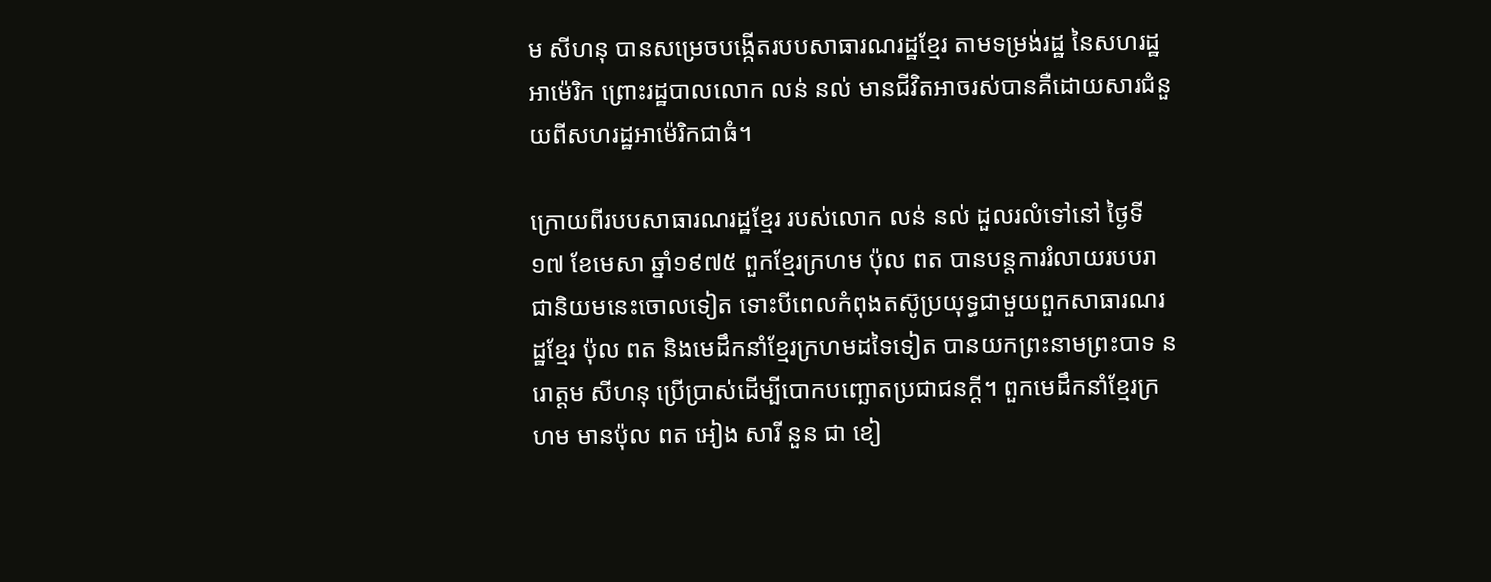ម សីហនុ បានសម្រេចបង្កើតរបបសាធារណរដ្ឋខ្មែរ តាមទម្រង់រដ្ឋ នៃសហរដ្ឋអាម៉េរិក ព្រោះរដ្ឋបាលលោក លន់ នល់ មានជីវិតអាចរស់បានគឺដោយសារជំនួយពីសហរដ្ឋអាម៉េរិកជាធំ។

ក្រោយពីរបបសាធារណរដ្ឋខ្មែរ របស់លោក លន់ នល់ ដួលរលំទៅនៅ ថ្ងៃទី១៧ ខែមេសា ឆ្នាំ១៩៧៥ ពួកខ្មែរក្រហម ប៉ុល ពត បានបន្តការរំលាយរបបរាជានិយមនេះចោលទៀត ទោះបីពេលកំពុងតស៊ូប្រយុទ្ធជាមួយពួកសាធារណរដ្ឋខ្មែរ ប៉ុល ពត និងមេដឹកនាំខ្មែរក្រហមដទៃទៀត បានយកព្រះនាមព្រះបាទ នរោត្តម សីហនុ ប្រើប្រាស់ដើម្បីបោកបញ្ឆោតប្រជាជនក្តី។ ពួកមេដឹកនាំខ្មែរក្រហម មានប៉ុល ពត អៀង សារី នួន ជា ខៀ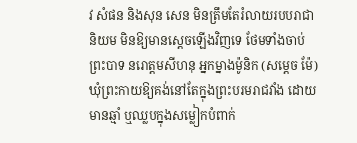វ សំផន និងសុន សេន មិនត្រឹមតែរំលាយរបបរាជានិយម មិនឱ្យមានស្តេចឡើងវិញទេ ថែមទាំងចាប់ព្រះបាទ នរោត្តមសីហនុ អ្នកម្នាងម៉ូនិក (សម្តេច ម៉ែ) ឃុំព្រះកាយឱ្យគង់នៅតែក្នុងព្រះបរមរាជវាំង ដោយមានឆ្មាំ ឬឈ្លបក្នុងសម្លៀកបំពាក់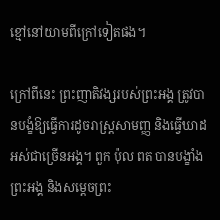ខ្មៅនៅយាមពីក្រៅទៀតផង។

ក្រៅពីនេះ ព្រះញាតិវង្សរបស់ព្រះអង្គ ត្រូវបានបង្ខំឱ្យធ្វើការដូចរាស្រ្តសាមញ្ញ និងធ្វើឃាដអស់ជាច្រើនអង្គ។ ពួក ប៉ុល ពត បានបង្ខាំងព្រះអង្គ និងសម្តេចព្រះ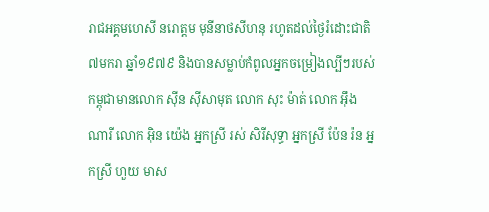រាជអគ្គមហេសី នរោត្តម មុនីនាថសីហនុ រហូតដល់ថ្ងៃរំដោះជាតិ៧មករា ឆ្នាំ១៩៧៩ និងបានសម្លាប់កំពូលអ្នកចម្រៀងល្បីៗរបស់កម្ពុជាមានលោក ស៊ីន ស៊ីសាមុត លោក សុះ ម៉ាត់ លោក អ៊ឹង ណារី លោក អ៊ិន យ៉េង អ្នកស្រី រស់ សិរីសុទ្ធា អ្នកស្រី ប៉ែន រ៉ន អ្នកស្រី ហួយ មាស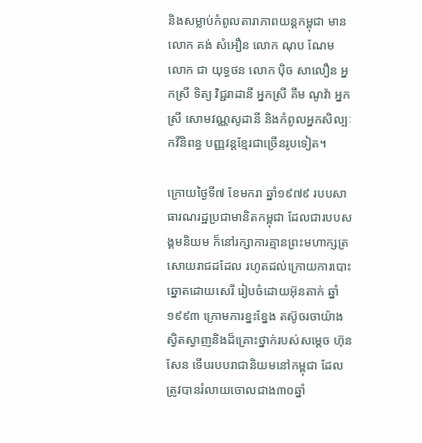និងសម្លាប់កំពូលតារាភាពយន្តកម្ពុជា មានលោក គង់ សំអឿន លោក ណុប ណែម លោក ជា យុទ្ធថន លោក ប៉ិច សាលឿន អ្នកស្រី ទិត្យ វិជ្ជរាដានី អ្នកស្រី គឹម ណូវ៉ា អ្នកស្រី សោមវណ្ណសូដានី និងកំពូលអ្នកសិល្បៈ កវីនិពន្ធ បញ្ញវន្តខ្មែរជាច្រើនរូបទៀត។

ក្រោយថ្ងៃទី៧ ខែមករា ឆ្នាំ១៩៧៩ របបសាធារណរដ្ឋប្រជាមានិតកម្ពុជា ដែលជារបបសង្គមនិយម ក៏នៅរក្សាការគ្មានព្រះមហាក្សត្រសោយរាជដដែល រហូតដល់ក្រោយការបោះឆ្នោតដោយសេរី រៀបចំដោយអ៊ុនតាក់ ឆ្នាំ១៩៩៣ ក្រោមការខ្នះខ្នែង តស៊ូចរចាយ៉ាងស្វិតស្វាញនិងដ៏គ្រោះថ្នាក់របស់សម្តេច ហ៊ុន សែន ទើបរបបរាជានិយមនៅកម្ពុជា ដែលត្រូវបានរំលាយចោលជាង៣០ឆ្នាំ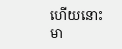ហើយនោះ មា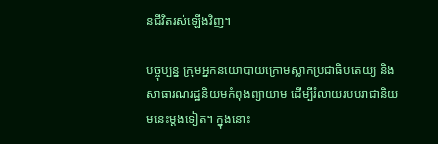នជីវិតរស់ឡើងវិញ។

បច្ចុប្បន្ន ក្រុមអ្នកនយោបាយក្រោមស្លាកប្រជាធិបតេយ្យ និងសាធារណរដ្ឋនិយមកំពុងព្យាយាម ដើម្បីរំលាយរបបរាជានិយមនេះម្តងទៀត។ ក្នុងនោះ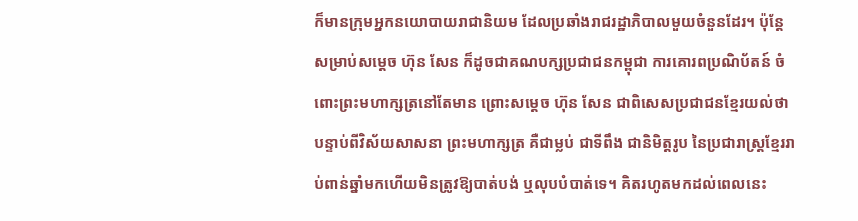ក៏មានក្រុមអ្នកនយោបាយរាជានិយម ដែលប្រឆាំងរាជរដ្ឋាភិបាលមួយចំនួនដែរ។ ប៉ុន្តែ សម្រាប់សម្តេច ហ៊ុន សែន ក៏ដូចជាគណបក្សប្រជាជនកម្ពុជា ការគោរពប្រណិប័តន៍ ចំពោះព្រះមហាក្សត្រនៅតែមាន ព្រោះសម្តេច ហ៊ុន សែន ជាពិសេសប្រជាជនខ្មែរយល់ថា បន្ទាប់ពីវិស័យសាសនា ព្រះមហាក្សត្រ គឺជាម្លប់ ជាទីពឹង ជានិមិត្តរូប នៃប្រជារាស្រ្តខ្មែររាប់ពាន់ឆ្នាំមកហើយមិនត្រូវឱ្យបាត់បង់ ឬលុបបំបាត់ទេ។ គិតរហូតមកដល់ពេលនេះ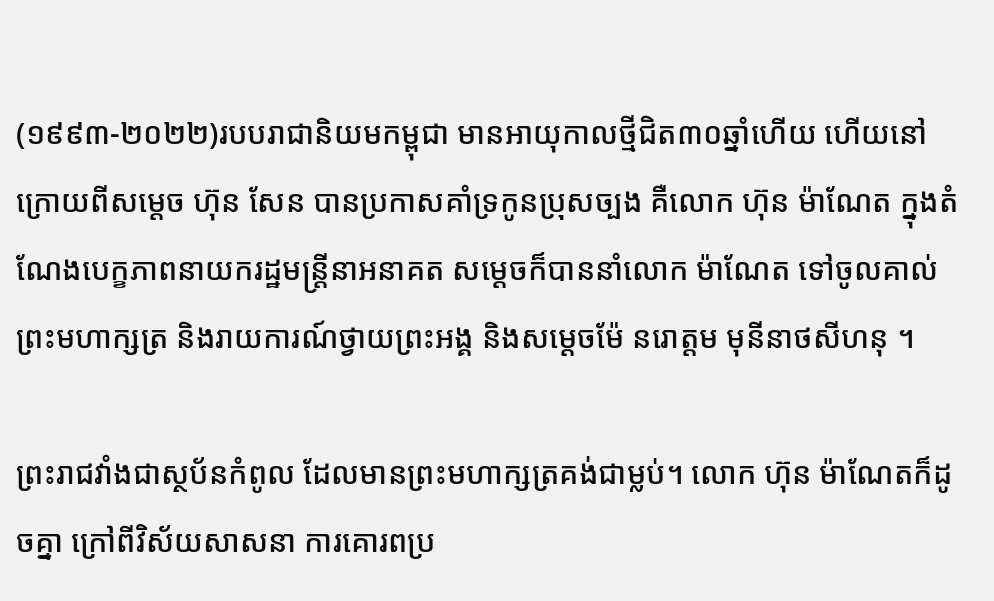(១៩៩៣-២០២២)របបរាជានិយមកម្ពុជា មានអាយុកាលថ្មីជិត៣០ឆ្នាំហើយ ហើយនៅក្រោយពីសម្តេច ហ៊ុន សែន បានប្រកាសគាំទ្រកូនប្រុសច្បង គឺលោក ហ៊ុន ម៉ាណែត ក្នុងតំណែងបេក្ខភាពនាយករដ្ឋមន្រ្តីនាអនាគត សម្តេចក៏បាននាំលោក ម៉ាណែត ទៅចូលគាល់ព្រះមហាក្សត្រ និងរាយការណ៍ថ្វាយព្រះអង្គ និងសម្តេចម៉ែ នរោត្តម មុនីនាថសីហនុ ។

ព្រះរាជវាំងជាស្ថប័នកំពូល ដែលមានព្រះមហាក្សត្រគង់ជាម្លប់។ លោក ហ៊ុន ម៉ាណែតក៏ដូចគ្នា ក្រៅពីវិស័យសាសនា ការគោរពប្រ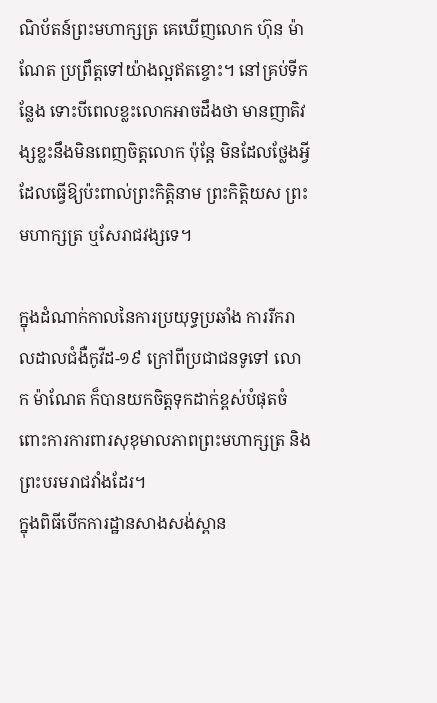ណិប័តន៍ព្រះមហាក្សត្រ គេឃើញលោក ហ៊ុន ម៉ាណែត ប្រព្រឹត្តទៅយ៉ាងល្អឥតខ្ចោះ។ នៅគ្រប់ទីកន្លែង ទោះបីពេលខ្លះលោកអាចដឹងថា មានញាតិវង្សខ្លះនឹងមិនពេញចិត្តលោក ប៉ុន្តែ មិនដែលថ្លែងអ្វី ដែលធ្វើឱ្យប៉ះពាល់ព្រះកិត្តិនាម ព្រះកិត្តិយស ព្រះមហាក្សត្រ ឬសែរាជវង្សទេ។

ក្នុងដំណាក់កាលនៃការប្រយុទ្ធប្រឆាំង ការរីករាលដាលជំងឺកូវីដ-១៩ ក្រៅពីប្រជាជនទូទៅ លោក ម៉ាណែត ក៏បានយកចិត្តទុកដាក់ខ្ពស់បំផុតចំពោះការការពារសុខុមាលភាពព្រះមហាក្សត្រ និងព្រះបរមរាជវាំងដែរ។
ក្នុងពិធីបើកការដ្ឋានសាងសង់ស្ពាន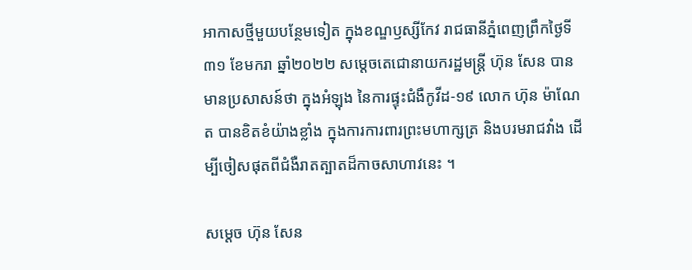អាកាសថ្មីមួយបន្ថែមទៀត ក្នុងខណ្ឌឫស្សីកែវ រាជធានីភ្នំពេញព្រឹកថ្ងៃទី៣១ ខែមករា ឆ្នាំ២០២២ សម្តេចតេជោនាយករដ្ឋមន្រ្តី ហ៊ុន សែន បានមានប្រសាសន៍ថា ក្នុងអំឡុង នៃការផ្ទុះជំងឺកូវីដ-១៩ លោក ហ៊ុន ម៉ាណែត បានខិតខំយ៉ាងខ្លាំង ក្នុងការការពារព្រះមហាក្សត្រ និងបរមរាជវាំង ដើម្បីចៀសផុតពីជំងឺរាតត្បាតដ៏កាចសាហាវនេះ ។

សម្តេច ហ៊ុន សែន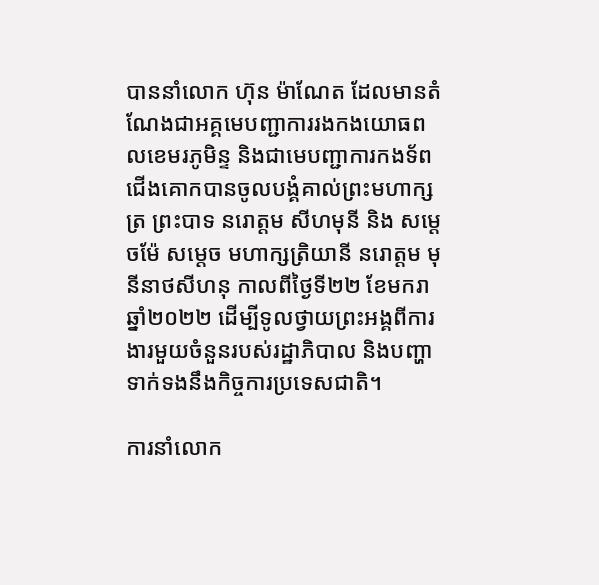បាននាំលោក ហ៊ុន ម៉ាណែត ដែលមានតំណែងជាអគ្គមេបញ្ជាការរងកងយោធពលខេមរភូមិន្ទ និងជាមេបញ្ជាការកងទ័ពជើងគោកបានចូលបង្គំគាល់ព្រះមហាក្សត្រ ព្រះបាទ នរោត្តម សីហមុនី និង សម្តេចម៉ែ សម្តេច មហាក្សត្រិយានី នរោត្តម មុនីនាថសីហនុ កាលពីថ្ងៃទី២២ ខែមករា ឆ្នាំ២០២២ ដើម្បីទូលថ្វាយព្រះអង្គពីការងារមួយចំនួនរបស់រដ្ឋាភិបាល និងបញ្ហាទាក់ទងនឹងកិច្ចការប្រទេសជាតិ។

ការនាំលោក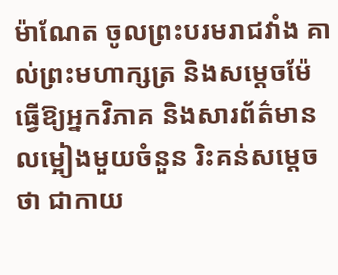ម៉ាណែត ចូលព្រះបរមរាជវាំង គាល់ព្រះមហាក្សត្រ និងសម្តេចម៉ែ ធ្វើឱ្យអ្នកវិភាគ និងសារព័ត៌មានលម្អៀងមួយចំនួន រិះគន់សម្តេចថា ជាកាយ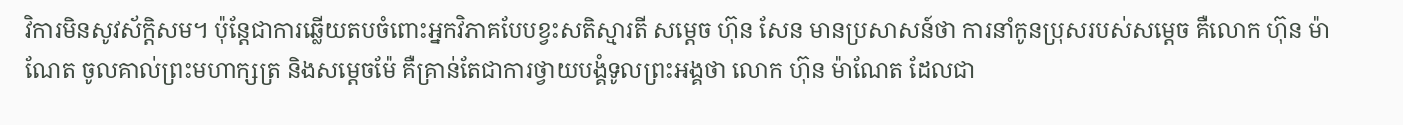វិការមិនសូវស័ក្តិសម។ ប៉ុន្តែជាការឆ្លើយតបចំពោះអ្នកវិភាគបែបខ្វះសតិស្មារតី សម្តេច ហ៊ុន សែន មានប្រសាសន៍ថា ការនាំកូនប្រុសរបស់សម្តេច គឺលោក ហ៊ុន ម៉ាណែត ចូលគាល់ព្រះមហាក្សត្រ និងសម្តេចម៉ែ គឺគ្រាន់តែជាការថ្វាយបង្គំទូលព្រះអង្គថា លោក ហ៊ុន ម៉ាណែត ដែលជា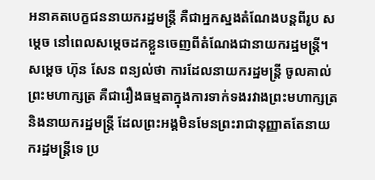អនាគតបេក្ខជននាយករដ្ឋមន្រ្តី គឺជាអ្នកស្នងតំណែងបន្តពីរូប សម្តេច នៅពេលសម្តេចដកខ្លួនចេញពីតំណែងជានាយករដ្ឋមន្រ្តី។ សម្តេច ហ៊ុន សែន ពន្យល់ថា ការដែលនាយករដ្ឋមន្រ្តី ចូលគាល់ព្រះមហាក្សត្រ គឺជារឿងធម្មតាក្នុងការទាក់ទងរវាងព្រះមហាក្សត្រ និងនាយករដ្ឋមន្រ្តី ដែលព្រះអង្គមិនមែនព្រះរាជានុញ្ញាតតែនាយករដ្ឋមន្រ្តីទេ ប្រ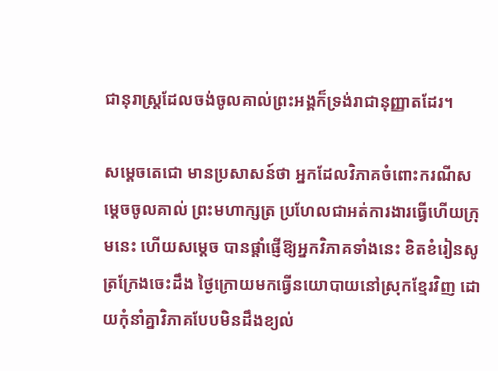ជានុរាស្រ្តដែលចង់ចូលគាល់ព្រះអង្គក៏ទ្រង់រាជានុញ្ញាតដែរ។

សម្តេចតេជោ មានប្រសាសន៍ថា អ្នកដែលវិភាគចំពោះករណីសម្តេចចូលគាល់ ព្រះមហាក្សត្រ ប្រហែលជាអត់ការងារធ្វើហើយក្រុមនេះ ហើយសម្តេច បានផ្តាំផ្ញើឱ្យអ្នកវិភាគទាំងនេះ ខិតខំរៀនសូត្រក្រែងចេះដឹង ថ្ងៃក្រោយមកធ្វើនយោបាយនៅស្រុកខ្មែរវិញ ដោយកុំនាំគ្នាវិភាគបែបមិនដឹងខ្យល់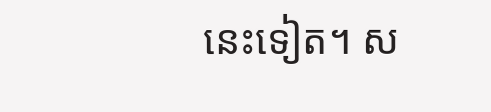នេះទៀត។ ស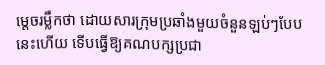ម្តេចរម្លឹកថា ដោយសារក្រុមប្រឆាំងមួយចំនួនឡប់ៗបែបនេះហើយ ទើបធ្វើឱ្យគណបក្សប្រជា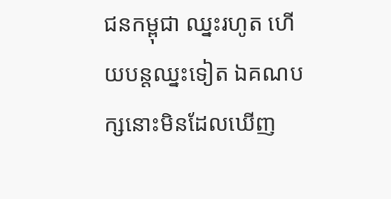ជនកម្ពុជា ឈ្នះរហូត ហើយបន្តឈ្នះទៀត ឯគណបក្សនោះមិនដែលឃើញ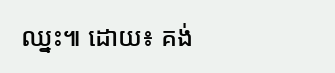ឈ្នះ៕ ដោយ៖ គង់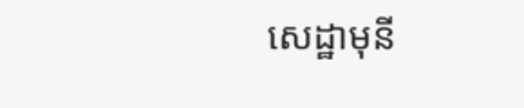សេដ្ឋាមុនី